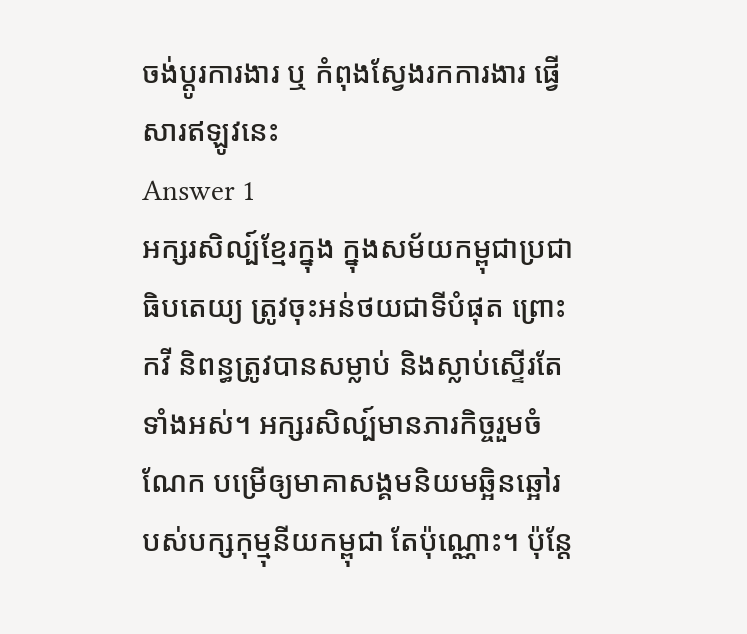ចង់ប្តូរការងារ ឬ កំពុងស្វែងរកការងារ ផ្វើសារឥឡូវនេះ
Answer 1
អក្សរសិល្ប៍ខ្មែរក្នុង ក្នុងសម័យកម្ពុជាប្រជាធិបតេយ្យ ត្រូវចុះអន់ថយជាទីបំផុត ព្រោះកវី និពន្ធត្រូវបានសម្លាប់ និងស្លាប់ស្ទើរតែទាំងអស់។ អក្សរសិល្ប៍មានភារកិច្ចរួមចំណែក បម្រើឲ្យមាគាសង្គមនិយមឆ្អិនឆ្អៅរបស់បក្សកុម្មុនីយកម្ពុជា តែប៉ុណ្ណោះ។ ប៉ុន្តែ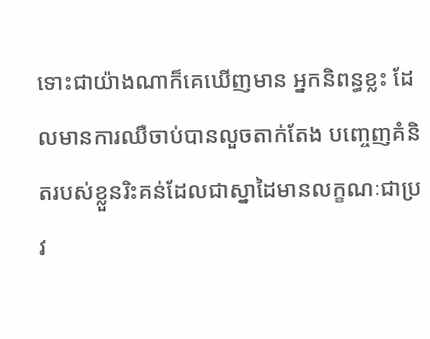ទោះជាយ៉ាងណាក៏គេឃើញមាន អ្នកនិពន្ធខ្លះ ដែលមានការឈឺចាប់បានលួចតាក់តែង បញ្ចេញគំនិតរបស់ខ្លួនរិះគន់ដែលជាស្នាដៃមានលក្ខណៈជាប្រវ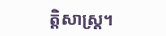ត្តិសាស្ត្រ។